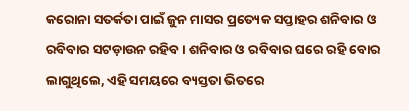କରୋନା ସତର୍କତା ପାଇଁ ଜୁନ ମାସର ପ୍ରତ୍ୟେକ ସପ୍ତାହର ଶନିବାର ଓ ରବିବାର ସଟଡ଼ାଉନ ରହିବ । ଶନିବାର ଓ ରବିବାର ଘରେ ରହି ବୋର ଲାଗୁଥିଲେ, ଏହି ସମୟରେ ବ୍ୟସ୍ତତା ଭିତରେ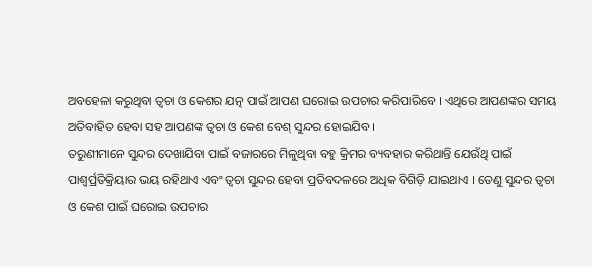ଅବହେଳା କରୁଥିବା ତ୍ୱଚା ଓ କେଶର ଯତ୍ନ ପାଇଁ ଆପଣ ଘରୋଇ ଉପଚାର କରିପାରିବେ । ଏଥିରେ ଆପଣଙ୍କର ସମୟ ଅତିବାହିତ ହେବା ସହ ଆପଣଙ୍କ ତ୍ୱଚା ଓ କେଶ ବେଶ୍ ସୁନ୍ଦର ହୋଇଯିବ ।
ତରୁଣୀମାନେ ସୁନ୍ଦର ଦେଖାଯିବା ପାଇଁ ବଜାରରେ ମିଳୁଥିବା ବହୁ କ୍ରିମର ବ୍ୟବହାର କରିଥାନ୍ତି ଯେଉଁଥି ପାଇଁ ପାଶ୍ୱର୍ପ୍ରତିକ୍ରିୟାର ଭୟ ରହିଥାଏ ଏବଂ ତ୍ୱଚା ସୁନ୍ଦର ହେବା ପ୍ରତିବଦଳରେ ଅଧିକ ବିଗିଡ଼ି ଯାଇଥାଏ । ତେଣୁ ସୁନ୍ଦର ତ୍ୱଚା ଓ କେଶ ପାଇଁ ଘରୋଇ ଉପଚାର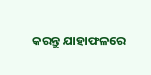କରନ୍ତୁ ଯାହାଫଳରେ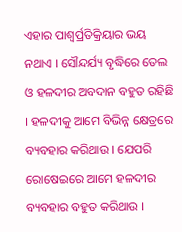ଏହାର ପାଶ୍ୱର୍ପ୍ରତିକ୍ରିୟାର ଭୟ ନଥାଏ । ସୌନ୍ଦର୍ଯ୍ୟ ବୃଦ୍ଧିରେ ତେଲ ଓ ହଳଦୀର ଅବଦାନ ବହୁତ ରହିଛି । ହଳଦୀକୁ ଆମେ ବିଭିନ୍ନ କ୍ଷେତ୍ରରେ ବ୍ୟବହାର କରିଥାଉ । ଯେପରି ରୋଷେଇରେ ଆମେ ହଳଦୀର ବ୍ୟବହାର ବହୁତ କରିଥାଉ ।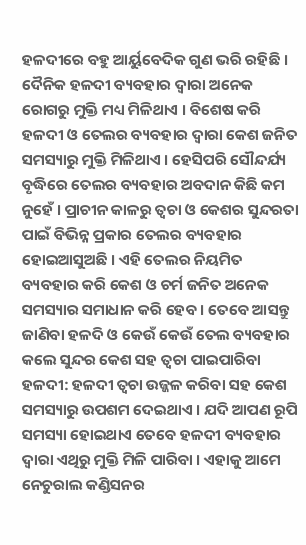ହଳଦୀରେ ବହୁ ଆର୍ୟୁବେଦିକ ଗୁଣ ଭରି ରହିଛି । ଦୈନିକ ହଳଦୀ ବ୍ୟବହାର ଦ୍ୱାରା ଅନେକ ରୋଗରୁ ମୁକ୍ତି ମଧ୍ୟ ମିଳିଥାଏ । ବିଶେଷ କରି ହଳଦୀ ଓ ତେଲର ବ୍ୟବହାର ଦ୍ୱାରା କେଶ ଜନିତ ସମସ୍ୟାରୁ ମୁକ୍ତି ମିଳିଥାଏ । ହେସିପରି ସୌନ୍ଦର୍ଯ୍ୟ ବୃଦ୍ଧିରେ ତେଲର ବ୍ୟବହାର ଅବଦାନ କିଛି କମ ନୁହେଁ । ପ୍ରାଚୀନ କାଳରୁ ତ୍ୱଚା ଓ କେଶର ସୁନ୍ଦରତା ପାଇଁ ବିଭିନ୍ନ ପ୍ରକାର ତେଲର ବ୍ୟବହାର ହୋଇଆସୁଅଛି । ଏହି ତେଲର ନିୟମିତ ବ୍ୟବହାର କରି କେଶ ଓ ଚର୍ମ ଜନିତ ଅନେକ ସମସ୍ୟାର ସମାଧାନ କରି ହେବ । ତେବେ ଆସନ୍ତୁ ଜାଣିବା ହଳଦି ଓ କେଉଁ କେଉଁ ତେଲ ବ୍ୟବହାର କଲେ ସୁନ୍ଦର କେଶ ସହ ତ୍ୱଚା ପାଇପାରିବା
ହଳଦୀ: ହଳଦୀ ତ୍ୱଚା ଉଜ୍ଜଳ କରିବା ସହ କେଶ ସମସ୍ୟାରୁ ଉପଶମ ଦେଇଥାଏ । ଯଦି ଆପଣ ରୂପି ସମସ୍ୟା ହୋଇଥାଏ ତେବେ ହଳଦୀ ବ୍ୟବହାର ଦ୍ୱାରା ଏଥିରୁ ମୁକ୍ତି ମିଳି ପାରିବା । ଏହାକୁ ଆମେ ନେଚୁରାଲ କଣ୍ଡିସନର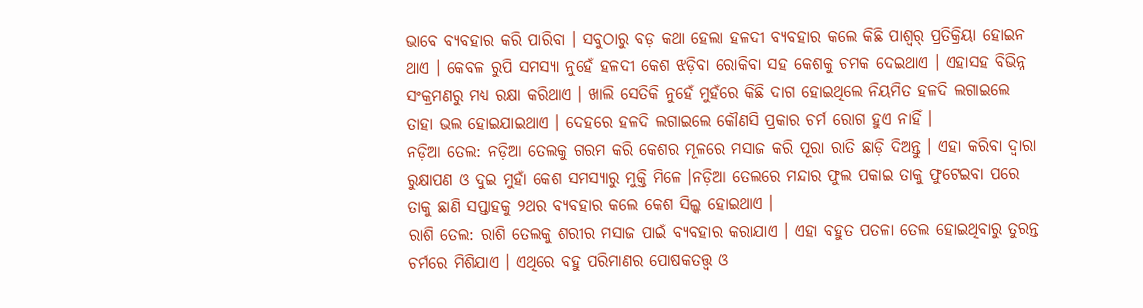ଭାବେ ବ୍ୟବହାର କରି ପାରିବା । ସବୁଠାରୁ ବଡ଼ କଥା ହେଲା ହଳଦୀ ବ୍ୟବହାର କଲେ କିଛି ପାଶ୍ୱର୍ ପ୍ରତିକ୍ରିୟା ହୋଇନ ଥାଏ । କେବଳ ରୁପି ସମସ୍ୟା ନୁହେଁ ହଳଦୀ କେଶ ଝଡ଼ିବା ରୋକିବା ସହ କେଶକୁ ଚମକ ଦେଇଥାଏ । ଏହାସହ ବିଭିନ୍ନ ସଂକ୍ରମଣରୁ ମଧ୍ୟ ରକ୍ଷା କରିଥାଏ । ଖାଲି ସେତିକି ନୁହେଁ ମୁହଁରେ କିଛି ଦାଗ ହୋଇଥିଲେ ନିୟମିତ ହଳଦି ଲଗାଇଲେ ତାହା ଭଲ ହୋଇଯାଇଥାଏ । ଦେହରେ ହଳଦି ଲଗାଇଲେ କୌଣସି ପ୍ରକାର ଚର୍ମ ରୋଗ ହୁଏ ନାହିଁ ।
ନଡ଼ିଆ ତେଲ: ନଡ଼ିଆ ତେଲକୁ ଗରମ କରି କେଶର ମୂଳରେ ମସାଜ କରି ପୂରା ରାତି ଛାଡ଼ି ଦିଅନ୍ତୁ । ଏହା କରିବା ଦ୍ୱାରା ରୁକ୍ଷାପଣ ଓ ଦୁଇ ମୁହାଁ କେଶ ସମସ୍ୟାରୁ ମୁକ୍ତି ମିଳେ ।ନଡ଼ିଆ ତେଲରେ ମନ୍ଦାର ଫୁଲ ପକାଇ ତାକୁ ଫୁଟେଇବା ପରେ ତାକୁ ଛାଣି ସପ୍ତାହକୁ ୨ଥର ବ୍ୟବହାର କଲେ କେଶ ସିଲ୍କ ହୋଇଥାଏ ।
ରାଶି ତେଲ: ରାଶି ତେଲକୁ ଶରୀର ମସାଜ ପାଇଁ ବ୍ୟବହାର କରାଯାଏ । ଏହା ବହୁତ ପତଳା ତେଲ ହୋଇଥିବାରୁ ତୁରନ୍ତ ଚର୍ମରେ ମିଶିଯାଏ । ଏଥିରେ ବହୁ ପରିମାଣର ପୋଷକତତ୍ତ୍ୱ ଓ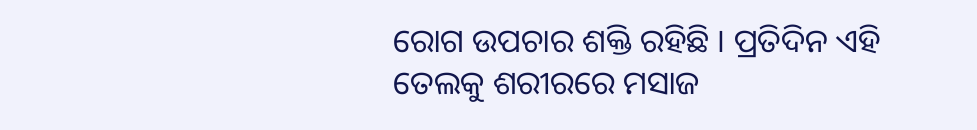ରୋଗ ଉପଚାର ଶକ୍ତି ରହିଛି । ପ୍ରତିଦିନ ଏହି ତେଲକୁ ଶରୀରରେ ମସାଜ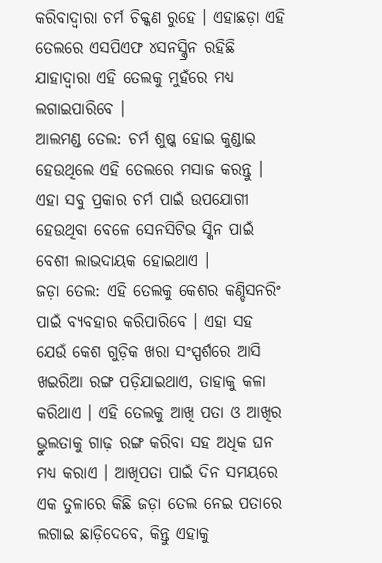କରିବାଦ୍ୱାରା ଚର୍ମ ଚିକ୍କଣ ରୁହେ । ଏହାଛଡ଼ା ଏହି ତେଲରେ ଏସପିଏଫ ୪ସନସ୍କ୍ରିନ ରହିଛି ଯାହାଦ୍ୱାରା ଏହି ତେଲକୁ ମୁହଁରେ ମଧ୍ୟ ଲଗାଇପାରିବେ ।
ଆଲମଣ୍ଡ ତେଲ: ଚର୍ମ ଶୁଷ୍କ ହୋଇ କୁଣ୍ଡାଇ ହେଉଥିଲେ ଏହି ତେଲରେ ମସାଜ କରନ୍ତୁ । ଏହା ସବୁ ପ୍ରକାର ଚର୍ମ ପାଇଁ ଉପଯୋଗୀ ହେଉଥିବା ବେଳେ ସେନସିଟିଭ ସ୍କିନ ପାଇଁ ବେଶୀ ଲାଭଦାୟକ ହୋଇଥାଏ ।
ଜଡ଼ା ତେଲ: ଏହି ତେଲକୁ କେଶର କଣ୍ଡିସନରିଂ ପାଇଁ ବ୍ୟବହାର କରିପାରିବେ । ଏହା ସହ ଯେଉଁ କେଶ ଗୁଡ଼ିକ ଖରା ସଂସ୍ପର୍ଶରେ ଆସି ଖଇରିଆ ରଙ୍ଗ ପଡ଼ିଯାଇଥାଏ, ତାହାକୁ କଳା କରିଥାଏ । ଏହି ତେଲକୁ ଆଖି ପତା ଓ ଆଖିର ଭ୍ରୁଲତାକୁ ଗାଢ଼ ରଙ୍ଗ କରିବା ସହ ଅଧିକ ଘନ ମଧ୍ୟ କରାଏ । ଆଖିପତା ପାଇଁ ଦିନ ସମୟରେ ଏକ ତୁଳାରେ କିଛି ଜଡ଼ା ତେଲ ନେଇ ପତାରେ ଲଗାଇ ଛାଡ଼ିଦେବେ, କିନ୍ତୁ ଏହାକୁ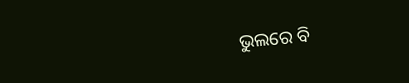ଭୁଲରେ ବି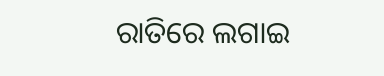ରାତିରେ ଲଗାଇ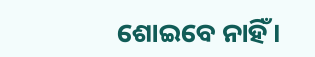ଶୋଇବେ ନାହିଁ ।